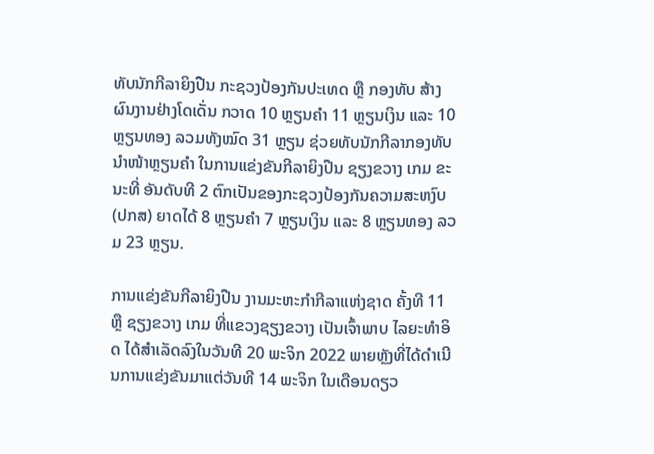ທັບນັກກີລາຍິງປືນ ກະຊວງປ້ອງກັນປະເທດ ຫຼື ກອງທັບ ສ້າງຜົນງານຢ່າງໂດເດັ່ນ ກວາດ 10 ຫຼຽນຄຳ 11 ຫຼຽນເງິນ ແລະ 10 ຫຼຽນທອງ ລວມທັງໝົດ 31 ຫຼຽນ ຊ່ວຍທັບນັກກີລາກອງທັບ ນໍາໜ້າຫຼຽນຄຳ ໃນການແຂ່ງຂັນກີລາຍິງປືນ ຊຽງຂວາງ ເກມ ຂະນະທີ່ ອັນດັບທີ 2 ຕົກເປັນຂອງກະຊວງປ້ອງກັນຄວາມສະຫງົບ (ປກສ) ຍາດໄດ້ 8 ຫຼຽນຄຳ 7 ຫຼຽນເງິນ ແລະ 8 ຫຼຽນທອງ ລວມ 23 ຫຼຽນ.

ການແຂ່ງຂັນກີລາຍິງປືນ ງານມະຫະກຳກີລາແຫ່ງຊາດ ຄັ້ງທີ 11 ຫຼື ຊຽງຂວາງ ເກມ ທີ່ແຂວງຊຽງຂວາງ ເປັນເຈົ້າພາບ ໄລຍະທຳອິດ ໄດ້ສຳເລັດລົງໃນວັນທີ 20 ພະຈິກ 2022 ພາຍຫຼັງທີ່ໄດ້ດຳເນີນການແຂ່ງຂັນມາແຕ່ວັນທີ 14 ພະຈິກ ໃນເດືອນດຽວ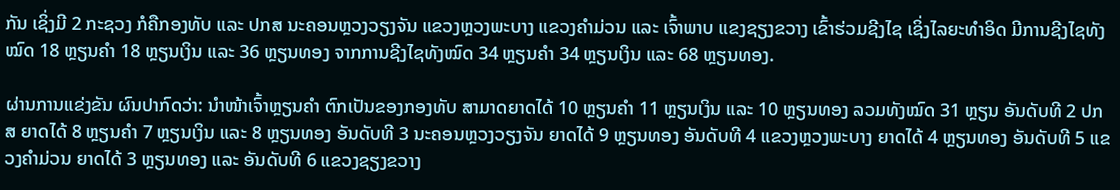ກັນ ເຊິ່ງມີ 2 ກະຊວງ ກໍຄືກອງທັບ ແລະ ປກສ ນະຄອນຫຼວງວຽງຈັນ ແຂວງຫຼວງພະບາງ ແຂວງຄຳມ່ວນ ແລະ ເຈົ້າພາບ ແຂງຊຽງຂວາງ ເຂົ້າຮ່ວມຊີງໄຊ ເຊິ່ງໄລຍະທຳອິດ ມີການຊີງໄຊທັງໝົດ 18 ຫຼຽນຄຳ 18 ຫຼຽນເງິນ ແລະ 36 ຫຼຽນທອງ ຈາກການຊີງໄຊທັງໝົດ 34 ຫຼຽນຄຳ 34 ຫຼຽນເງິນ ແລະ 68 ຫຼຽນທອງ.

ຜ່ານການແຂ່ງຂັນ ຜົນປາກົດວ່າ: ນຳໜ້າເຈົ້າຫຼຽນຄຳ ຕົກເປັນຂອງກອງທັບ ສາມາດຍາດໄດ້ 10 ຫຼຽນຄຳ 11 ຫຼຽນເງິນ ແລະ 10 ຫຼຽນທອງ ລວມທັງໝົດ 31 ຫຼຽນ ອັນດັບທີ 2 ປກສ ຍາດໄດ້ 8 ຫຼຽນຄຳ 7 ຫຼຽນເງິນ ແລະ 8 ຫຼຽນທອງ ອັນດັບທີ 3 ນະຄອນຫຼວງວຽງຈັນ ຍາດໄດ້ 9 ຫຼຽນທອງ ອັນດັບທີ 4 ແຂວງຫຼວງພະບາງ ຍາດໄດ້ 4 ຫຼຽນທອງ ອັນດັບທີ 5 ແຂວງຄຳມ່ວນ ຍາດໄດ້ 3 ຫຼຽນທອງ ແລະ ອັນດັບທີ 6 ແຂວງຊຽງຂວາງ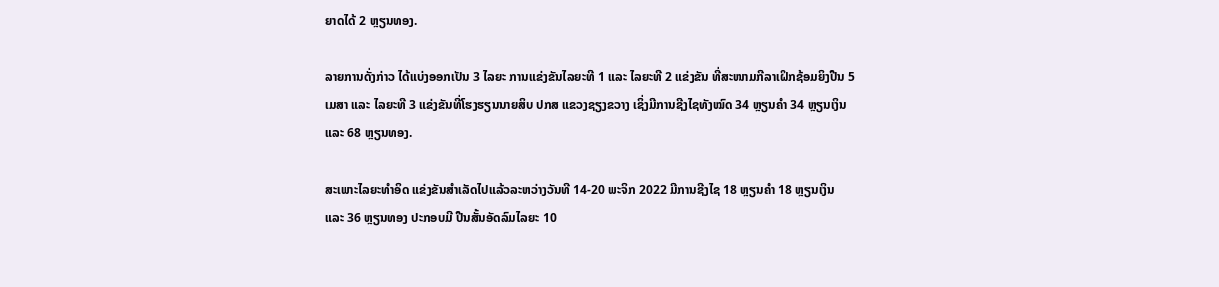ຍາດໄດ້ 2 ຫຼຽນທອງ.

ລາຍການດັ່ງກ່າວ ໄດ້ແບ່ງອອກເປັນ 3 ໄລຍະ ການແຂ່ງຂັນໄລຍະທີ 1 ແລະ ໄລຍະທີ 2 ແຂ່ງຂັນ ທີ່ສະໜາມກີລາເຝິກຊ້ອມຍິງປືນ 5 ເມສາ ແລະ ໄລຍະທີ 3 ແຂ່ງຂັນທີ່ໂຮງຮຽນນາຍສິບ ປກສ ແຂວງຊຽງຂວາງ ເຊິ່ງມີການຊີງໄຊທັງໝົດ 34 ຫຼຽນຄຳ 34 ຫຼຽນເງິນ ແລະ 68 ຫຼຽນທອງ.

ສະເພາະໄລຍະທຳອິດ ແຂ່ງຂັນສຳເລັດໄປແລ້ວລະຫວ່າງວັນທີ 14-20 ພະຈິກ 2022 ມີການຊີງໄຊ 18 ຫຼຽນຄຳ 18 ຫຼຽນເງິນ ແລະ 36 ຫຼຽນທອງ ປະກອບມີ ປືນສັ້ນອັດລົມໄລຍະ 10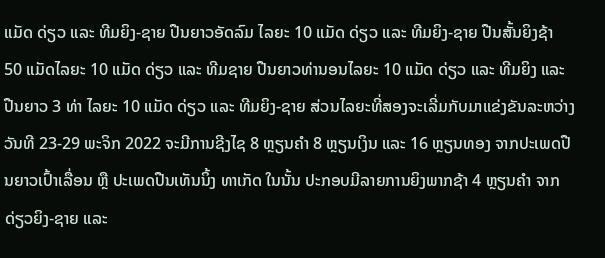ແມັດ ດ່ຽວ ແລະ ທີມຍິງ-ຊາຍ ປືນຍາວອັດລົມ ໄລຍະ 10 ແມັດ ດ່ຽວ ແລະ ທີມຍິງ-ຊາຍ ປືນສັ້ນຍິງຊ້າ 50 ແມັດໄລຍະ 10 ແມັດ ດ່ຽວ ແລະ ທີມຊາຍ ປືນຍາວທ່ານອນໄລຍະ 10 ແມັດ ດ່ຽວ ແລະ ທີມຍິງ ແລະ ປືນຍາວ 3 ທ່າ ໄລຍະ 10 ແມັດ ດ່ຽວ ແລະ ທີມຍິງ-ຊາຍ ສ່ວນໄລຍະທີ່ສອງຈະເລີ່ມກັບມາແຂ່ງຂັນລະຫວ່າງວັນທີ 23-29 ພະຈິກ 2022 ຈະມີການຊີງໄຊ 8 ຫຼຽນຄຳ 8 ຫຼຽນເງິນ ແລະ 16 ຫຼຽນທອງ ຈາກປະເພດປືນຍາວເປົ້າເລື່ອນ ຫຼື ປະເພດປືນເທັນນິ້ງ ທາເກັດ ໃນນັ້ນ ປະກອບມີລາຍການຍິງພາກຊ້າ 4 ຫຼຽນຄຳ ຈາກດ່ຽວຍິງ-ຊາຍ ແລະ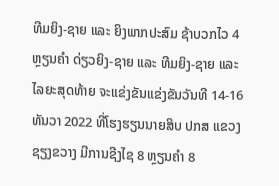ທີມຍິງ-ຊາຍ ແລະ ຍິງພາກປະສົມ ຊ້າບວກໄວ 4 ຫຼຽນຄຳ ດ່ຽວຍິງ-ຊາຍ ແລະ ທີມຍິງ-ຊາຍ ແລະ ໄລຍະສຸດທ້າຍ ຈະແຂ່ງຂັນແຂ່ງຂັນວັນທີ 14-16 ທັນວາ 2022 ທີ່ໂຮງຮຽນນາຍສິບ ປກສ ແຂວງຊຽງຂວາງ ມີການຊີງໄຊ 8 ຫຼຽນຄຳ 8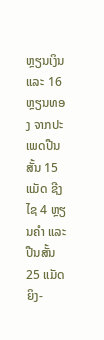ຫຼຽນເງິນ ແລະ 16 ຫຼຽນທອງ ຈາກປະເພດປືນສັ້ນ 15 ແມັດ ຊີງໄຊ 4 ຫຼຽນຄຳ ແລະ ປືນສັ້ນ 25 ແມັດ ຍິງ-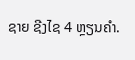ຊາຍ ຊີງໄຊ 4 ຫຼຽນຄຳ.